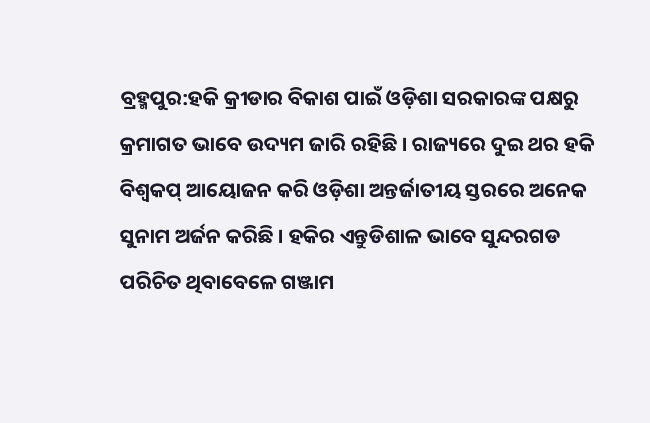ବ୍ରହ୍ମପୁର:ହକି କ୍ରୀଡାର ବିକାଶ ପାଇଁ ଓଡ଼ିଶା ସରକାରଙ୍କ ପକ୍ଷରୁ କ୍ରମାଗତ ଭାବେ ଉଦ୍ୟମ ଜାରି ରହିଛି । ରାଜ୍ୟରେ ଦୁଇ ଥର ହକି ବିଶ୍ୱକପ୍ ଆୟୋଜନ କରି ଓଡ଼ିଶା ଅନ୍ତର୍ଜାତୀୟ ସ୍ତରରେ ଅନେକ ସୁନାମ ଅର୍ଜନ କରିଛି । ହକିର ଏନ୍ତୁଡିଶାଳ ଭାବେ ସୁନ୍ଦରଗଡ ପରିଚିତ ଥିବାବେଳେ ଗଞ୍ଜାମ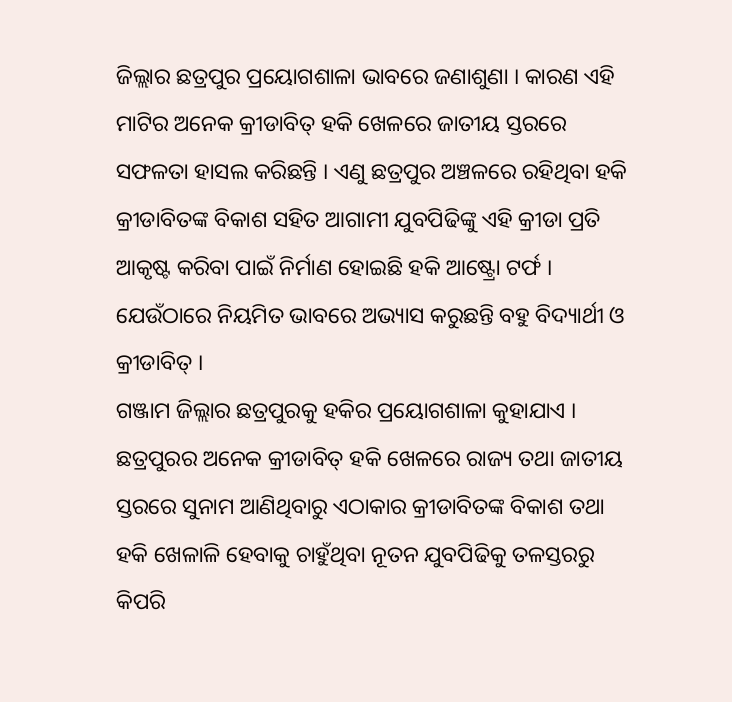ଜିଲ୍ଲାର ଛତ୍ରପୁର ପ୍ରୟୋଗଶାଳା ଭାବରେ ଜଣାଶୁଣା । କାରଣ ଏହି ମାଟିର ଅନେକ କ୍ରୀଡାବିତ୍ ହକି ଖେଳରେ ଜାତୀୟ ସ୍ତରରେ ସଫଳତା ହାସଲ କରିଛନ୍ତି । ଏଣୁ ଛତ୍ରପୁର ଅଞ୍ଚଳରେ ରହିଥିବା ହକି କ୍ରୀଡାବିତଙ୍କ ବିକାଶ ସହିତ ଆଗାମୀ ଯୁବପିଢିଙ୍କୁ ଏହି କ୍ରୀଡା ପ୍ରତି ଆକୃଷ୍ଟ କରିବା ପାଇଁ ନିର୍ମାଣ ହୋଇଛି ହକି ଆଷ୍ଟ୍ରୋ ଟର୍ଫ । ଯେଉଁଠାରେ ନିୟମିତ ଭାବରେ ଅଭ୍ୟାସ କରୁଛନ୍ତି ବହୁ ବିଦ୍ୟାର୍ଥୀ ଓ କ୍ରୀଡାବିତ୍ ।
ଗଞ୍ଜାମ ଜିଲ୍ଲାର ଛତ୍ରପୁରକୁ ହକିର ପ୍ରୟୋଗଶାଳା କୁହାଯାଏ । ଛତ୍ରପୁରର ଅନେକ କ୍ରୀଡାବିତ୍ ହକି ଖେଳରେ ରାଜ୍ୟ ତଥା ଜାତୀୟ ସ୍ତରରେ ସୁନାମ ଆଣିଥିବାରୁ ଏଠାକାର କ୍ରୀଡାବିତଙ୍କ ବିକାଶ ତଥା ହକି ଖେଳାଳି ହେବାକୁ ଚାହୁଁଥିବା ନୂତନ ଯୁବପିଢିକୁ ତଳସ୍ତରରୁ କିପରି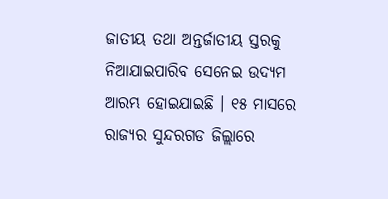ଜାତୀୟ ତଥା ଅନ୍ତର୍ଜାତୀୟ ସ୍ତରକୁ ନିଆଯାଇପାରିବ ସେନେଇ ଉଦ୍ୟମ ଆରମ୍ଭ ହୋଇଯାଇଛି । ୧୫ ମାସରେ ରାଜ୍ୟର ସୁନ୍ଦରଗଡ ଜିଲ୍ଲାରେ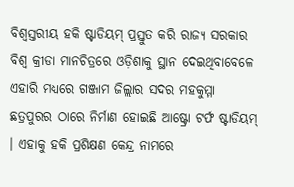ବିଶ୍ବସ୍ତରୀୟ ହକି ଷ୍ଟାଡିୟମ୍ ପ୍ରସ୍ତୁତ କରି ରାଜ୍ୟ ସରକାର ବିଶ୍ବ କ୍ରୀଡା ମାନଚିତ୍ରରେ ଓଡ଼ିଶାକୁ ସ୍ଥାନ ଦେଇଥିବାବେଳେ ଏହାରି ମଧ୍ୟରେ ଗଞ୍ଜାମ ଜିଲ୍ଲାର ସଦର ମହକୁମ୍ମା ଛତ୍ରପୁରର ଠାରେ ନିର୍ମାଣ ହୋଇଛି ଆଷ୍ଟ୍ରୋ ଟର୍ଫ ଷ୍ଟାଡିୟମ୍ । ଏହାକୁ ହକି ପ୍ରଶିକ୍ଷଣ କେନ୍ଦ୍ର ନାମରେ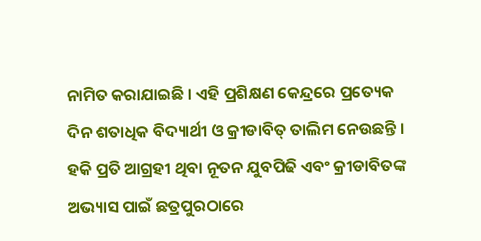ନାମିତ କରାଯାଇଛି । ଏହି ପ୍ରଶିକ୍ଷଣ କେନ୍ଦ୍ରରେ ପ୍ରତ୍ୟେକ ଦିନ ଶତାଧିକ ବିଦ୍ୟାର୍ଥୀ ଓ କ୍ରୀଡାବିତ୍ ତାଲିମ ନେଉଛନ୍ତି ।
ହକି ପ୍ରତି ଆଗ୍ରହୀ ଥିବା ନୂତନ ଯୁବପିଢି ଏବଂ କ୍ରୀଡାବିତଙ୍କ ଅଭ୍ୟାସ ପାଇଁ ଛତ୍ରପୁରଠାରେ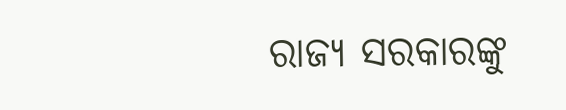ରାଜ୍ୟ ସରକାରଙ୍କୁ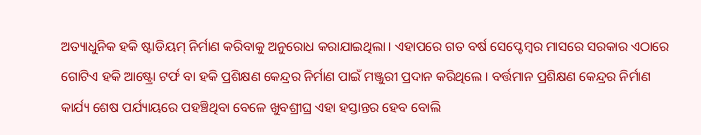ଅତ୍ୟାଧୁନିକ ହକି ଷ୍ଟାଡିୟମ୍ ନିର୍ମାଣ କରିବାକୁ ଅନୁରୋଧ କରାଯାଇଥିଲା । ଏହାପରେ ଗତ ବର୍ଷ ସେପ୍ଟେମ୍ୱର ମାସରେ ସରକାର ଏଠାରେ ଗୋଟିଏ ହକି ଆଷ୍ଟ୍ରୋ ଟର୍ଫ ବା ହକି ପ୍ରଶିକ୍ଷଣ କେନ୍ଦ୍ରର ନିର୍ମାଣ ପାଇଁ ମଞ୍ଜୁରୀ ପ୍ରଦାନ କରିଥିଲେ । ବର୍ତ୍ତମାନ ପ୍ରଶିକ୍ଷଣ କେନ୍ଦ୍ରର ନିର୍ମାଣ କାର୍ଯ୍ୟ ଶେଷ ପର୍ଯ୍ୟାୟରେ ପହଞ୍ଚିଥିବା ବେଳେ ଖୁବଶ୍ରୀଘ୍ର ଏହା ହସ୍ତାନ୍ତର ହେବ ବୋଲି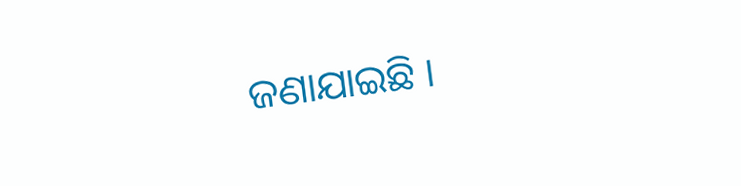ଜଣାଯାଇଛି ।